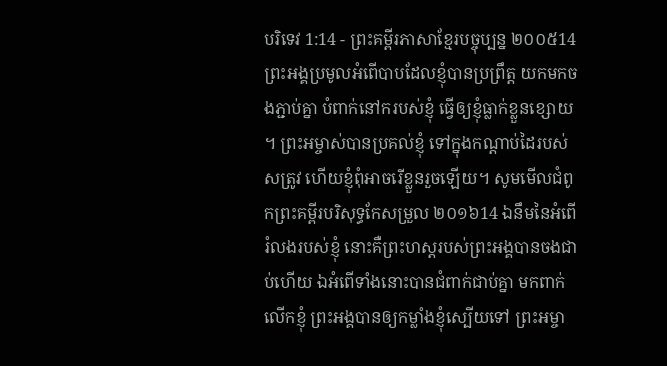បរិទេវ 1:14 - ព្រះគម្ពីរភាសាខ្មែរបច្ចុប្បន្ន ២០០៥14 ព្រះអង្គប្រមូលអំពើបាបដែលខ្ញុំបានប្រព្រឹត្ត យកមកចងភ្ជាប់គ្នា បំពាក់នៅករបស់ខ្ញុំ ធ្វើឲ្យខ្ញុំធ្លាក់ខ្លួនខ្សោយ ។ ព្រះអម្ចាស់បានប្រគល់ខ្ញុំ ទៅក្នុងកណ្ដាប់ដៃរបស់សត្រូវ ហើយខ្ញុំពុំអាចរើខ្លួនរួចឡើយ។ សូមមើលជំពូកព្រះគម្ពីរបរិសុទ្ធកែសម្រួល ២០១៦14 ឯនឹមនៃអំពើរំលងរបស់ខ្ញុំ នោះគឺព្រះហស្តរបស់ព្រះអង្គបានចងជាប់ហើយ ឯអំពើទាំងនោះបានជំពាក់ជាប់គ្នា មកពាក់លើកខ្ញុំ ព្រះអង្គបានឲ្យកម្លាំងខ្ញុំស្បើយទៅ ព្រះអម្ចា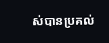ស់បានប្រគល់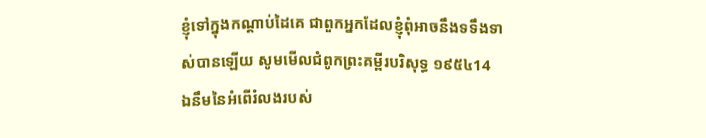ខ្ញុំទៅក្នុងកណ្ដាប់ដៃគេ ជាពួកអ្នកដែលខ្ញុំពុំអាចនឹងទទឹងទាស់បានឡើយ សូមមើលជំពូកព្រះគម្ពីរបរិសុទ្ធ ១៩៥៤14 ឯនឹមនៃអំពើរំលងរបស់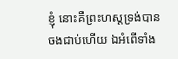ខ្ញុំ នោះគឺព្រះហស្តទ្រង់បានចងជាប់ហើយ ឯអំពើទាំង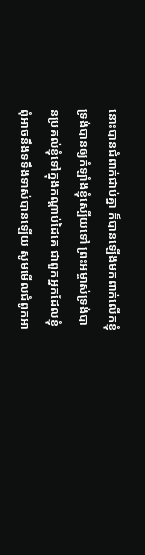នោះបានជំពាក់ជាប់គ្នា ក៏បានឡើងមកពាក់លើកខ្ញុំ ទ្រង់បានឲ្យកំឡាំងខ្ញុំស្បើយទៅ ព្រះអម្ចាស់ទ្រង់បានប្រគល់ខ្ញុំទៅក្នុងកណ្តាប់ដៃគេ ជាពួកអ្នកដែលខ្ញុំពុំអាចនឹងទទឹងទាស់បានឡើយ សូមមើលជំពូកអា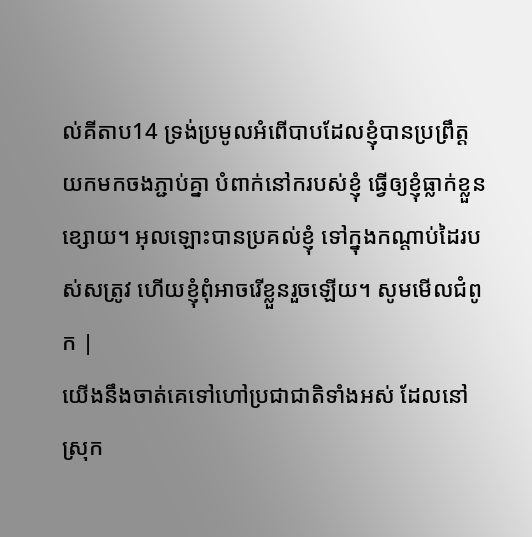ល់គីតាប14 ទ្រង់ប្រមូលអំពើបាបដែលខ្ញុំបានប្រព្រឹត្ត យកមកចងភ្ជាប់គ្នា បំពាក់នៅករបស់ខ្ញុំ ធ្វើឲ្យខ្ញុំធ្លាក់ខ្លួនខ្សោយ។ អុលឡោះបានប្រគល់ខ្ញុំ ទៅក្នុងកណ្ដាប់ដៃរបស់សត្រូវ ហើយខ្ញុំពុំអាចរើខ្លួនរួចឡើយ។ សូមមើលជំពូក |
យើងនឹងចាត់គេទៅហៅប្រជាជាតិទាំងអស់ ដែលនៅស្រុក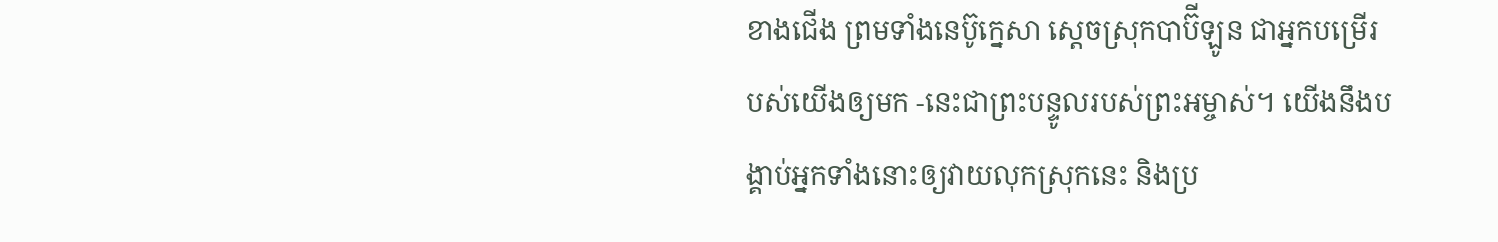ខាងជើង ព្រមទាំងនេប៊ូក្នេសា ស្ដេចស្រុកបាប៊ីឡូន ជាអ្នកបម្រើរបស់យើងឲ្យមក -នេះជាព្រះបន្ទូលរបស់ព្រះអម្ចាស់។ យើងនឹងបង្គាប់អ្នកទាំងនោះឲ្យវាយលុកស្រុកនេះ និងប្រ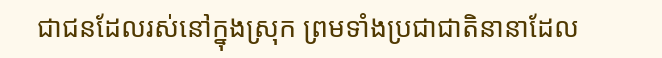ជាជនដែលរស់នៅក្នុងស្រុក ព្រមទាំងប្រជាជាតិនានាដែល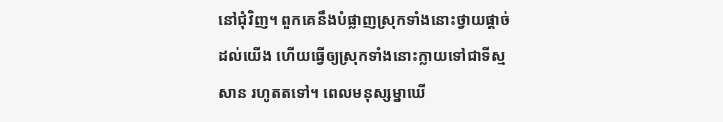នៅជុំវិញ។ ពួកគេនឹងបំផ្លាញស្រុកទាំងនោះថ្វាយផ្ដាច់ដល់យើង ហើយធ្វើឲ្យស្រុកទាំងនោះក្លាយទៅជាទីស្មសាន រហូតតទៅ។ ពេលមនុស្សម្នាឃើ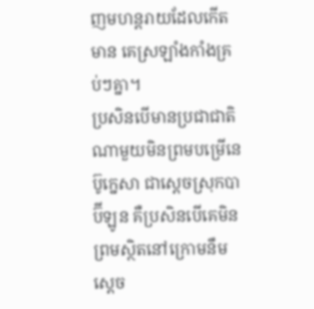ញមហន្តរាយដែលកើតមាន គេស្រឡាំងកាំងគ្រប់ៗគ្នា។
ប្រសិនបើមានប្រជាជាតិណាមួយមិនព្រមបម្រើនេប៊ូក្នេសា ជាស្ដេចស្រុកបាប៊ីឡូន គឺប្រសិនបើគេមិនព្រមស្ថិតនៅក្រោមនឹមស្ដេច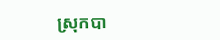ស្រុកបា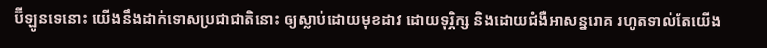ប៊ីឡូនទេនោះ យើងនឹងដាក់ទោសប្រជាជាតិនោះ ឲ្យស្លាប់ដោយមុខដាវ ដោយទុរ្ភិក្ស និងដោយជំងឺអាសន្នរោគ រហូតទាល់តែយើង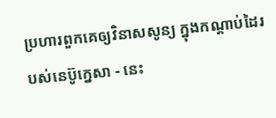ប្រហារពួកគេឲ្យវិនាសសូន្យ ក្នុងកណ្ដាប់ដៃរបស់នេប៊ូក្នេសា - នេះ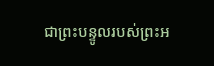ជាព្រះបន្ទូលរបស់ព្រះអ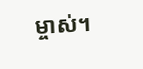ម្ចាស់។